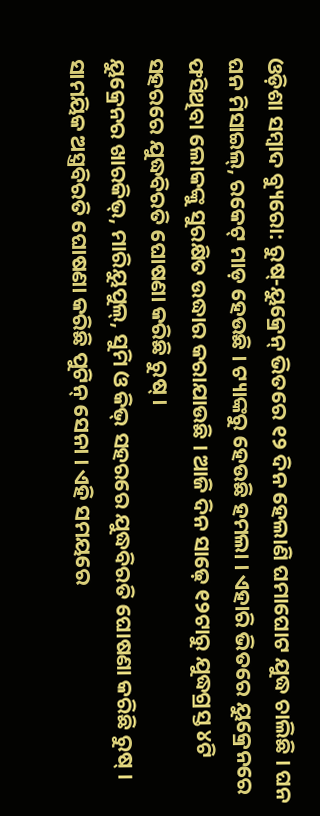ଓଡ଼ିଶା ସମ୍ବାଦ ବ୍ୟୁରୋ: ରୁଷ୍-ୟୁକ୍ରେନ୍ ଭିତରେ ୧୨ ଦିନ ହେଲାଣି ଘମାଘୋଟ ଯୁଦ୍ଧ ଚାଲିଛି । ଘନ ଘନ ମିସାଇଲ୍, ରକେଟ୍ ମାଡ଼ ହେଉଛି । ଟ୍ୟାଙ୍କରୁ ହେଉଛି ହମଲା । ଏହାରି ଭିତରେ ୟୁକ୍ରେନରେ ଫସିଥିବା ଲୋକଙ୍କୁ ସୁରକ୍ଷିତ ଉଦ୍ଧାର କରାଯାଉଛି । ଆଜି ଦିନ ସାଢ଼େ ୧୨ଟାରୁ ଯୁଦ୍ଧଗ୍ରସ୍ତ ୪ଟି ସହରରେ ଯୁଦ୍ଧବିରତି ଘୋଷଣା କରିଛି ରୁଷ୍ ।
ୟୁକ୍ରେନର ଖାରକିଭ୍, ମାରିୟୁପୁଲ୍, ସୁମି ଓ କିଭ୍ ସହରରେ ଯୁଦ୍ଧବିରତି ଘୋଷଣା କରିଛି ରୁଷ୍ । ସାମୟିକ ଅସ୍ତ୍ରବିରତି ଘୋଷଣା କରିଛି ପୁଟିନ୍ ସେନା । ଏହି ସମୟରେ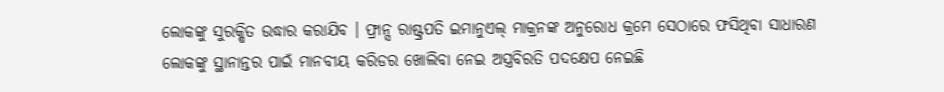ଲୋକଙ୍କୁ ସୁରକ୍ଷିତ ଉଦ୍ଧାର କରାଯିବ । ଫ୍ରାନ୍ସ ରାଷ୍ଟ୍ରପତି ଇମାନୁଏଲ୍ ମାକ୍ରନଙ୍କ ଅନୁରୋଧ କ୍ରମେ ସେଠାରେ ଫସିଥିବା ସାଧାରଣ ଲୋକଙ୍କୁ ସ୍ଥାନାନ୍ତର ପାଇଁ ମାନବୀୟ କରିଡର ଖୋଲିବା ନେଇ ଅସ୍ତ୍ରବିରତି ପଦକ୍ଷେପ ନେଇଛି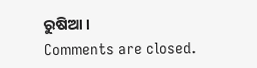ରୁଷିଆ ।
Comments are closed.